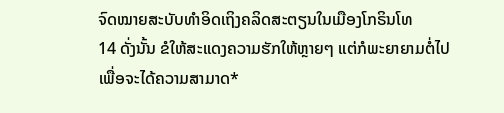ຈົດໝາຍສະບັບທຳອິດເຖິງຄລິດສະຕຽນໃນເມືອງໂກຣິນໂທ
14 ດັ່ງນັ້ນ ຂໍໃຫ້ສະແດງຄວາມຮັກໃຫ້ຫຼາຍໆ ແຕ່ກໍພະຍາຍາມຕໍ່ໄປເພື່ອຈະໄດ້ຄວາມສາມາດ*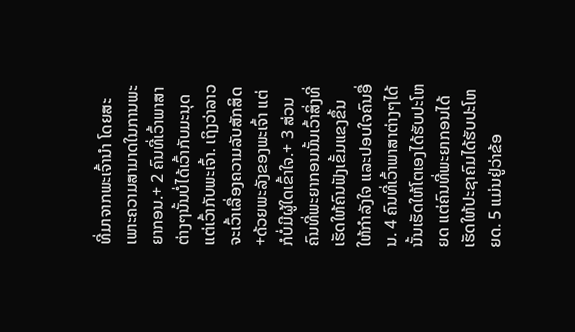ທີ່ມາຈາກພະເຈົ້ານຳ ໂດຍສະເພາະຄວາມສາມາດໃນການພະຍາກອນ.+ 2 ຄົນທີ່ເວົ້າພາສາຕ່າງໆນັ້ນບໍ່ໄດ້ເວົ້າກັບມະນຸດ ແຕ່ເວົ້າກັບພະເຈົ້າ. ເຖິງວ່າລາວຈະເວົ້າເລື່ອງຄວາມລັບສັກສິດ+ດ້ວຍພະລັງຂອງພະເຈົ້າ ແຕ່ກໍບໍ່ມີຜູ້ໃດເຂົ້າໃຈ.+ 3 ສ່ວນຄົນທີ່ພະຍາກອນນັ້ນເວົ້າສິ່ງທີ່ເຮັດໃຫ້ຄົນຟັງເຂັ້ມແຂງຂຶ້ນ ໃຫ້ກຳລັງໃຈ ແລະປອບໃຈຄົນອື່ນ. 4 ຄົນທີ່ເວົ້າພາສາຕ່າງໆໄດ້ນັ້ນເຮັດໃຫ້ໂຕເອງໄດ້ຮັບປະໂຫຍດ ແຕ່ຄົນທີ່ພະຍາກອນໄດ້ເຮັດໃຫ້ປະຊາຄົມໄດ້ຮັບປະໂຫຍດ. 5 ແມ່ນຢູ່ວ່າຂ້ອ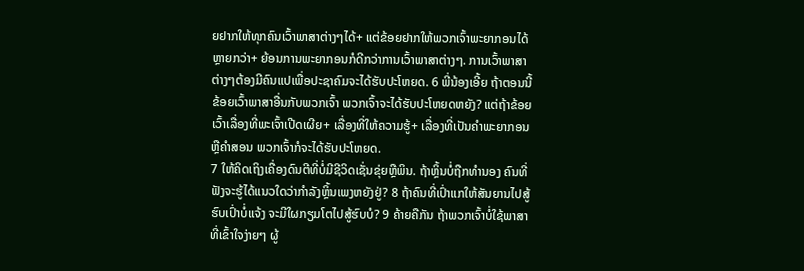ຍຢາກໃຫ້ທຸກຄົນເວົ້າພາສາຕ່າງໆໄດ້+ ແຕ່ຂ້ອຍຢາກໃຫ້ພວກເຈົ້າພະຍາກອນໄດ້ຫຼາຍກວ່າ+ ຍ້ອນການພະຍາກອນກໍດີກວ່າການເວົ້າພາສາຕ່າງໆ. ການເວົ້າພາສາຕ່າງໆຕ້ອງມີຄົນແປເພື່ອປະຊາຄົມຈະໄດ້ຮັບປະໂຫຍດ. 6 ພີ່ນ້ອງເອີ້ຍ ຖ້າຕອນນີ້ຂ້ອຍເວົ້າພາສາອື່ນກັບພວກເຈົ້າ ພວກເຈົ້າຈະໄດ້ຮັບປະໂຫຍດຫຍັງ? ແຕ່ຖ້າຂ້ອຍເວົ້າເລື່ອງທີ່ພະເຈົ້າເປີດເຜີຍ+ ເລື່ອງທີ່ໃຫ້ຄວາມຮູ້+ ເລື່ອງທີ່ເປັນຄຳພະຍາກອນຫຼືຄຳສອນ ພວກເຈົ້າກໍຈະໄດ້ຮັບປະໂຫຍດ.
7 ໃຫ້ຄິດເຖິງເຄື່ອງດົນຕີທີ່ບໍ່ມີຊີວິດເຊັ່ນຂຸ່ຍຫຼືພິນ. ຖ້າຫຼິ້ນບໍ່ຖືກທຳນອງ ຄົນທີ່ຟັງຈະຮູ້ໄດ້ແນວໃດວ່າກຳລັງຫຼິ້ນເພງຫຍັງຢູ່? 8 ຖ້າຄົນທີ່ເປົ່າແກໃຫ້ສັນຍານໄປສູ້ຮົບເປົ່າບໍ່ແຈ້ງ ຈະມີໃຜກຽມໂຕໄປສູ້ຮົບບໍ? 9 ຄ້າຍຄືກັນ ຖ້າພວກເຈົ້າບໍ່ໃຊ້ພາສາທີ່ເຂົ້າໃຈງ່າຍໆ ຜູ້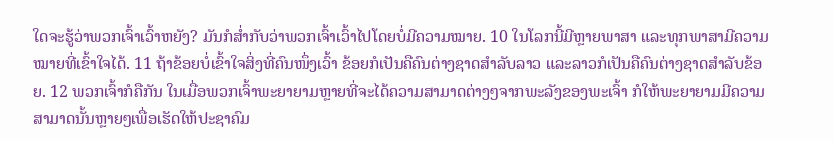ໃດຈະຮູ້ວ່າພວກເຈົ້າເວົ້າຫຍັງ? ມັນກໍສ່ຳກັບວ່າພວກເຈົ້າເວົ້າໄປໂດຍບໍ່ມີຄວາມໝາຍ. 10 ໃນໂລກນີ້ມີຫຼາຍພາສາ ແລະທຸກພາສາມີຄວາມໝາຍທີ່ເຂົ້າໃຈໄດ້. 11 ຖ້າຂ້ອຍບໍ່ເຂົ້າໃຈສິ່ງທີ່ຄົນໜຶ່ງເວົ້າ ຂ້ອຍກໍເປັນຄືຄົນຕ່າງຊາດສຳລັບລາວ ແລະລາວກໍເປັນຄືຄົນຕ່າງຊາດສຳລັບຂ້ອຍ. 12 ພວກເຈົ້າກໍຄືກັນ ໃນເມື່ອພວກເຈົ້າພະຍາຍາມຫຼາຍທີ່ຈະໄດ້ຄວາມສາມາດຕ່າງໆຈາກພະລັງຂອງພະເຈົ້າ ກໍໃຫ້ພະຍາຍາມມີຄວາມສາມາດນັ້ນຫຼາຍໆເພື່ອເຮັດໃຫ້ປະຊາຄົມ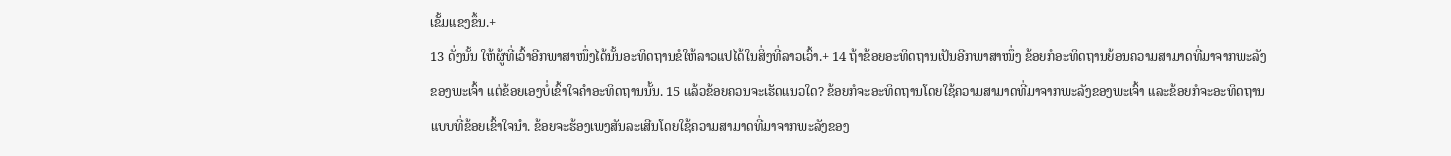ເຂັ້ມແຂງຂຶ້ນ.+
13 ດັ່ງນັ້ນ ໃຫ້ຜູ້ທີ່ເວົ້າອີກພາສາໜຶ່ງໄດ້ນັ້ນອະທິດຖານຂໍໃຫ້ລາວແປໄດ້ໃນສິ່ງທີ່ລາວເວົ້າ.+ 14 ຖ້າຂ້ອຍອະທິດຖານເປັນອີກພາສາໜຶ່ງ ຂ້ອຍກໍອະທິດຖານຍ້ອນຄວາມສາມາດທີ່ມາຈາກພະລັງຂອງພະເຈົ້າ ແຕ່ຂ້ອຍເອງບໍ່ເຂົ້າໃຈຄຳອະທິດຖານນັ້ນ. 15 ແລ້ວຂ້ອຍຄວນຈະເຮັດແນວໃດ? ຂ້ອຍກໍຈະອະທິດຖານໂດຍໃຊ້ຄວາມສາມາດທີ່ມາຈາກພະລັງຂອງພະເຈົ້າ ແລະຂ້ອຍກໍຈະອະທິດຖານແບບທີ່ຂ້ອຍເຂົ້າໃຈນຳ. ຂ້ອຍຈະຮ້ອງເພງສັນລະເສີນໂດຍໃຊ້ຄວາມສາມາດທີ່ມາຈາກພະລັງຂອງ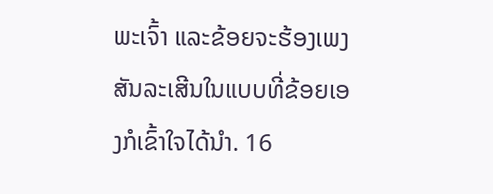ພະເຈົ້າ ແລະຂ້ອຍຈະຮ້ອງເພງສັນລະເສີນໃນແບບທີ່ຂ້ອຍເອງກໍເຂົ້າໃຈໄດ້ນຳ. 16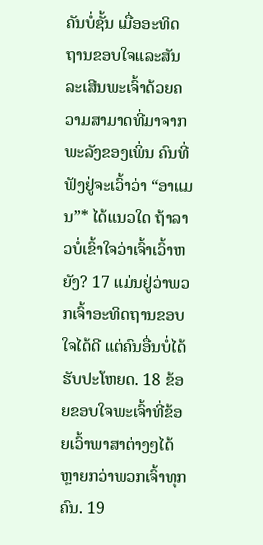ຄັນບໍ່ຊັ້ນ ເມື່ອອະທິດຖານຂອບໃຈແລະສັນລະເສີນພະເຈົ້າດ້ວຍຄວາມສາມາດທີ່ມາຈາກພະລັງຂອງເພິ່ນ ຄົນທີ່ຟັງຢູ່ຈະເວົ້າວ່າ “ອາແມນ”* ໄດ້ແນວໃດ ຖ້າລາວບໍ່ເຂົ້າໃຈວ່າເຈົ້າເວົ້າຫຍັງ? 17 ແມ່ນຢູ່ວ່າພວກເຈົ້າອະທິດຖານຂອບໃຈໄດ້ດີ ແຕ່ຄົນອື່ນບໍ່ໄດ້ຮັບປະໂຫຍດ. 18 ຂ້ອຍຂອບໃຈພະເຈົ້າທີ່ຂ້ອຍເວົ້າພາສາຕ່າງໆໄດ້ຫຼາຍກວ່າພວກເຈົ້າທຸກຄົນ. 19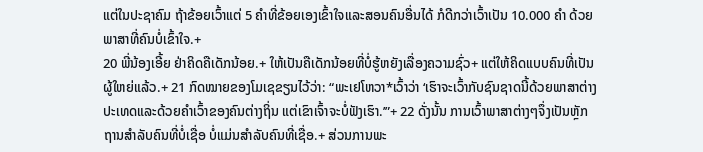ແຕ່ໃນປະຊາຄົມ ຖ້າຂ້ອຍເວົ້າແຕ່ 5 ຄຳທີ່ຂ້ອຍເອງເຂົ້າໃຈແລະສອນຄົນອື່ນໄດ້ ກໍດີກວ່າເວົ້າເປັນ 10.000 ຄຳ ດ້ວຍພາສາທີ່ຄົນບໍ່ເຂົ້າໃຈ.+
20 ພີ່ນ້ອງເອີ້ຍ ຢ່າຄິດຄືເດັກນ້ອຍ.+ ໃຫ້ເປັນຄືເດັກນ້ອຍທີ່ບໍ່ຮູ້ຫຍັງເລື່ອງຄວາມຊົ່ວ+ ແຕ່ໃຫ້ຄິດແບບຄົນທີ່ເປັນຜູ້ໃຫຍ່ແລ້ວ.+ 21 ກົດໝາຍຂອງໂມເຊຂຽນໄວ້ວ່າ: “ພະເຢໂຫວາ*ເວົ້າວ່າ ‘ເຮົາຈະເວົ້າກັບຊົນຊາດນີ້ດ້ວຍພາສາຕ່າງປະເທດແລະດ້ວຍຄຳເວົ້າຂອງຄົນຕ່າງຖິ່ນ ແຕ່ເຂົາເຈົ້າຈະບໍ່ຟັງເຮົາ.’”+ 22 ດັ່ງນັ້ນ ການເວົ້າພາສາຕ່າງໆຈຶ່ງເປັນຫຼັກຖານສຳລັບຄົນທີ່ບໍ່ເຊື່ອ ບໍ່ແມ່ນສຳລັບຄົນທີ່ເຊື່ອ.+ ສ່ວນການພະ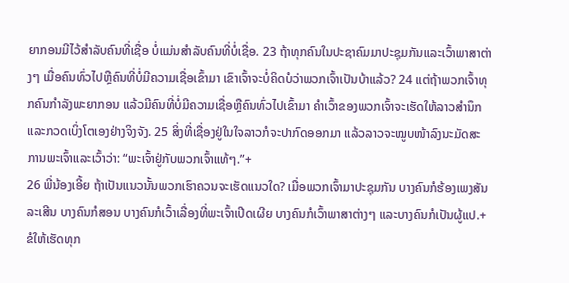ຍາກອນມີໄວ້ສຳລັບຄົນທີ່ເຊື່ອ ບໍ່ແມ່ນສຳລັບຄົນທີ່ບໍ່ເຊື່ອ. 23 ຖ້າທຸກຄົນໃນປະຊາຄົມມາປະຊຸມກັນແລະເວົ້າພາສາຕ່າງໆ ເມື່ອຄົນທົ່ວໄປຫຼືຄົນທີ່ບໍ່ມີຄວາມເຊື່ອເຂົ້າມາ ເຂົາເຈົ້າຈະບໍ່ຄິດບໍວ່າພວກເຈົ້າເປັນບ້າແລ້ວ? 24 ແຕ່ຖ້າພວກເຈົ້າທຸກຄົນກຳລັງພະຍາກອນ ແລ້ວມີຄົນທີ່ບໍ່ມີຄວາມເຊື່ອຫຼືຄົນທົ່ວໄປເຂົ້າມາ ຄຳເວົ້າຂອງພວກເຈົ້າຈະເຮັດໃຫ້ລາວສຳນຶກແລະກວດເບິ່ງໂຕເອງຢ່າງຈິງຈັງ. 25 ສິ່ງທີ່ເຊື່ອງຢູ່ໃນໃຈລາວກໍຈະປາກົດອອກມາ ແລ້ວລາວຈະໝູບໜ້າລົງນະມັດສະການພະເຈົ້າແລະເວົ້າວ່າ: “ພະເຈົ້າຢູ່ກັບພວກເຈົ້າແທ້ໆ.”+
26 ພີ່ນ້ອງເອີ້ຍ ຖ້າເປັນແນວນັ້ນພວກເຮົາຄວນຈະເຮັດແນວໃດ? ເມື່ອພວກເຈົ້າມາປະຊຸມກັນ ບາງຄົນກໍຮ້ອງເພງສັນລະເສີນ ບາງຄົນກໍສອນ ບາງຄົນກໍເວົ້າເລື່ອງທີ່ພະເຈົ້າເປີດເຜີຍ ບາງຄົນກໍເວົ້າພາສາຕ່າງໆ ແລະບາງຄົນກໍເປັນຜູ້ແປ.+ ຂໍໃຫ້ເຮັດທຸກ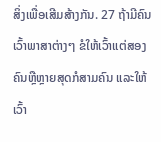ສິ່ງເພື່ອເສີມສ້າງກັນ. 27 ຖ້າມີຄົນເວົ້າພາສາຕ່າງໆ ຂໍໃຫ້ເວົ້າແຕ່ສອງຄົນຫຼືຫຼາຍສຸດກໍສາມຄົນ ແລະໃຫ້ເວົ້າ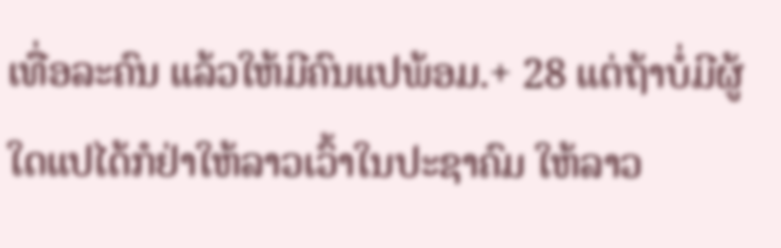ເທື່ອລະຄົນ ແລ້ວໃຫ້ມີຄົນແປພ້ອມ.+ 28 ແຕ່ຖ້າບໍ່ມີຜູ້ໃດແປໄດ້ກໍຢ່າໃຫ້ລາວເວົ້າໃນປະຊາຄົມ ໃຫ້ລາວ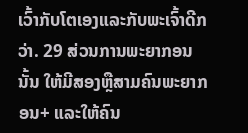ເວົ້າກັບໂຕເອງແລະກັບພະເຈົ້າດີກວ່າ. 29 ສ່ວນການພະຍາກອນນັ້ນ ໃຫ້ມີສອງຫຼືສາມຄົນພະຍາກອນ+ ແລະໃຫ້ຄົນ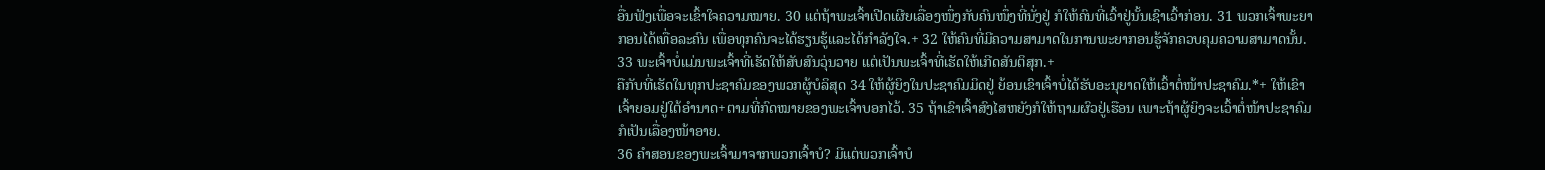ອື່ນຟັງເພື່ອຈະເຂົ້າໃຈຄວາມໝາຍ. 30 ແຕ່ຖ້າພະເຈົ້າເປີດເຜີຍເລື່ອງໜຶ່ງກັບຄົນໜຶ່ງທີ່ນັ່ງຢູ່ ກໍໃຫ້ຄົນທີ່ເວົ້າຢູ່ນັ້ນເຊົາເວົ້າກ່ອນ. 31 ພວກເຈົ້າພະຍາກອນໄດ້ເທື່ອລະຄົນ ເພື່ອທຸກຄົນຈະໄດ້ຮຽນຮູ້ແລະໄດ້ກຳລັງໃຈ.+ 32 ໃຫ້ຄົນທີ່ມີຄວາມສາມາດໃນການພະຍາກອນຮູ້ຈັກຄວບຄຸມຄວາມສາມາດນັ້ນ. 33 ພະເຈົ້າບໍ່ແມ່ນພະເຈົ້າທີ່ເຮັດໃຫ້ສັບສົນວຸ່ນວາຍ ແຕ່ເປັນພະເຈົ້າທີ່ເຮັດໃຫ້ເກີດສັນຕິສຸກ.+
ຄືກັບທີ່ເຮັດໃນທຸກປະຊາຄົມຂອງພວກຜູ້ບໍລິສຸດ 34 ໃຫ້ຜູ້ຍິງໃນປະຊາຄົມມິດຢູ່ ຍ້ອນເຂົາເຈົ້າບໍ່ໄດ້ຮັບອະນຸຍາດໃຫ້ເວົ້າຕໍ່ໜ້າປະຊາຄົມ.*+ ໃຫ້ເຂົາເຈົ້າຍອມຢູ່ໃຕ້ອຳນາດ+ຕາມທີ່ກົດໝາຍຂອງພະເຈົ້າບອກໄວ້. 35 ຖ້າເຂົາເຈົ້າສົງໄສຫຍັງກໍໃຫ້ຖາມຜົວຢູ່ເຮືອນ ເພາະຖ້າຜູ້ຍິງຈະເວົ້າຕໍ່ໜ້າປະຊາຄົມກໍເປັນເລື່ອງໜ້າອາຍ.
36 ຄຳສອນຂອງພະເຈົ້າມາຈາກພວກເຈົ້າບໍ? ມີແຕ່ພວກເຈົ້າບໍ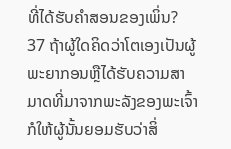ທີ່ໄດ້ຮັບຄຳສອນຂອງເພິ່ນ?
37 ຖ້າຜູ້ໃດຄິດວ່າໂຕເອງເປັນຜູ້ພະຍາກອນຫຼືໄດ້ຮັບຄວາມສາມາດທີ່ມາຈາກພະລັງຂອງພະເຈົ້າ ກໍໃຫ້ຜູ້ນັ້ນຍອມຮັບວ່າສິ່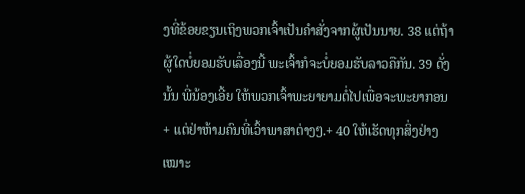ງທີ່ຂ້ອຍຂຽນເຖິງພວກເຈົ້າເປັນຄຳສັ່ງຈາກຜູ້ເປັນນາຍ. 38 ແຕ່ຖ້າຜູ້ໃດບໍ່ຍອມຮັບເລື່ອງນີ້ ພະເຈົ້າກໍຈະບໍ່ຍອມຮັບລາວຄືກັນ. 39 ດັ່ງນັ້ນ ພີ່ນ້ອງເອີ້ຍ ໃຫ້ພວກເຈົ້າພະຍາຍາມຕໍ່ໄປເພື່ອຈະພະຍາກອນ+ ແຕ່ຢ່າຫ້າມຄົນທີ່ເວົ້າພາສາຕ່າງໆ.+ 40 ໃຫ້ເຮັດທຸກສິ່ງຢ່າງເໝາະ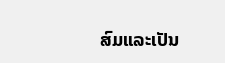ສົມແລະເປັນ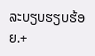ລະບຽບຮຽບຮ້ອຍ.+